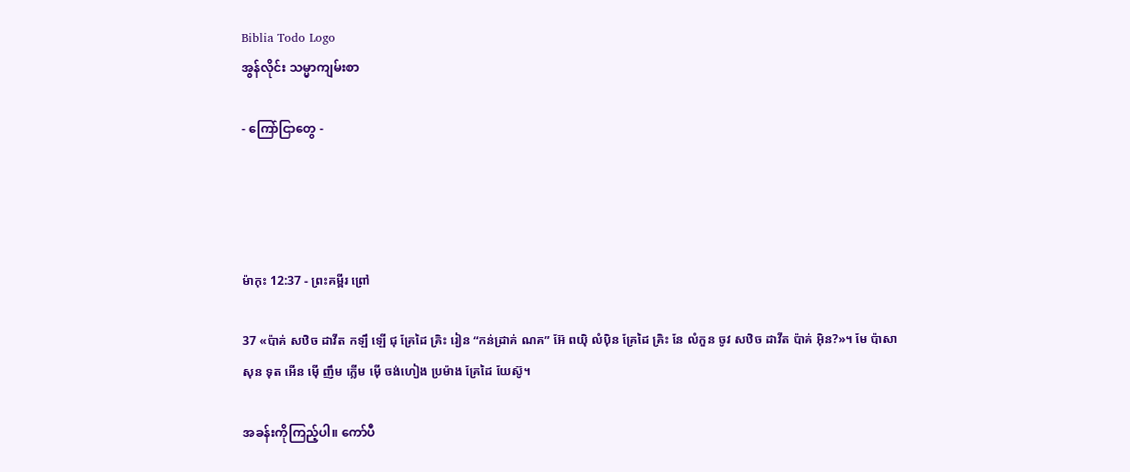Biblia Todo Logo
အွန်လိုင်း သမ္မာကျမ်းစာ

- ကြော်ငြာတွေ -




ម៉ាកុះ 12:37 - ព្រះគម្ពីរ ព្រៅ

37 «ប៉ាគ់ សឋិច ដាវីត កឡឹ ឡើ ជុ គ្រែដៃ គ្រិះ រៀន “កន់ដ្រាគ់ ណគ” អ៊ែ ពយ៉ិ លំប៉ិន គ្រែដៃ គ្រិះ នែ លំកួន ចូវ សឋិច ដាវីត ប៉ាគ់ អ៊ិន?»។ មែ ប៉ាសាសុន ទុត អើន ម៉ើ ញឹម ក្លើម ម៉ើ ចង់ហៀង ប្រម៉ាង គ្រែដៃ យែស៊ូ។

အခန်းကိုကြည့်ပါ။ ကော်ပီ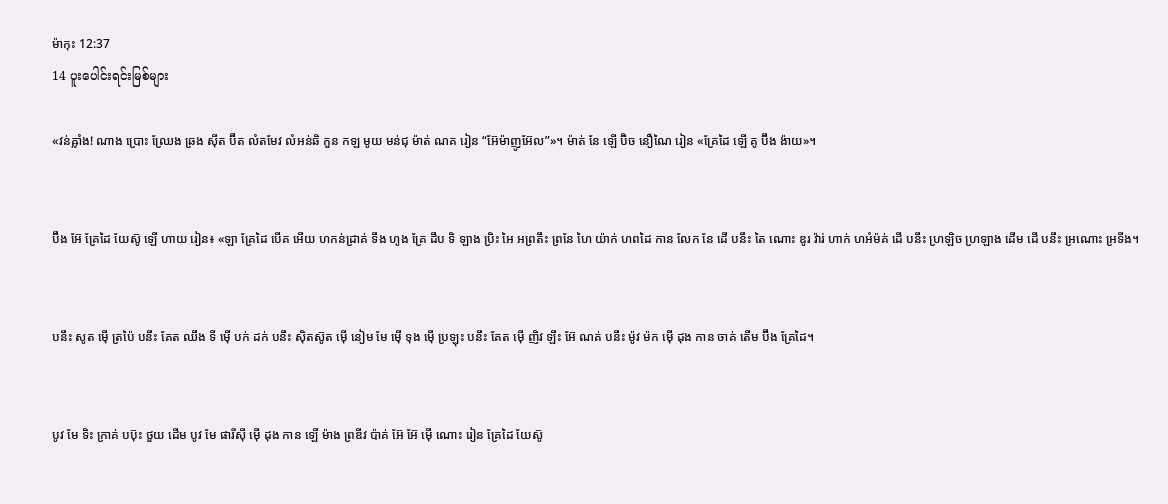ម៉ាកុះ 12:37
14 ပူးပေါင်းရင်းမြစ်များ

«វន់ឝ្លាំង! ណាង ប្រោះ ឈ្រែង ឆ្រង ស៊ីត ប៊ីត លំតមែវ លំអន់ឆិ កួន កឡ មូយ មន់ជុ ម៉ាត់ ណគ រៀន “អ៊ែម៉ាញូអ៊ែល”»។ ម៉ាត់ នែ ឡើ ប៊ិច នឿណៃ រៀន «គ្រែដៃ ឡើ គូ ប៊ឹង ង៉ាយ»។


ប៊ឹង អ៊ែ គ្រែដៃ យែស៊ូ ឡើ ហាយ រៀន៖ «ឡា គ្រែដៃ បើគ អើយ ហកន់ដ្រាគ់ ទឹង ហូង គ្រែ ដឹប ទិ ឡាង ប្រិះ អៃ អព្រតឹះ ព្រនែ ហៃ យ៉ាក់ ហពដៃ កាន លែក នែ ដើ បនឹះ តៃ ណោះ ឌូរ វ៉ារ់ ហាក់ ហអំម៉គ់ ដើ បនឹះ ហ្រឡិច ហ្រឡាង ដើម ដើ បនឹះ អ្រណោះ អ្រទីង។


បនឹះ សូត ម៉ើ ត្រប៉ៃ បនឹះ គែត ឈឹង ទី ម៉ើ បក់ ដក់ បនឹះ ស៊ិតស៊ូត ម៉ើ នៀម មែ ម៉ើ ទុង ម៉ើ ប្រឡុះ បនឹះ គែត ម៉ើ ញិវ ឡឹះ អ៊ែ ណគ់ បនឹះ ម៉ូវ ម៉ក ម៉ើ ដុង កាន ចាគ់ តើម ប៊ឹង គ្រែដៃ។


បូវ មែ ទិះ ក្រាគ់ បប៊ុះ ថួយ ដើម បូវ មែ ផារីស៊ី ម៉ើ ដុង កាន ឡើ ម៉ាង ព្រឌីវ ប៉ាគ់ អ៊ែ អ៊ែ ម៉ើ ណោះ រៀន គ្រែដៃ យែស៊ូ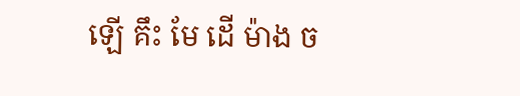ឡើ គឹះ មែ ដើ ម៉ាង ច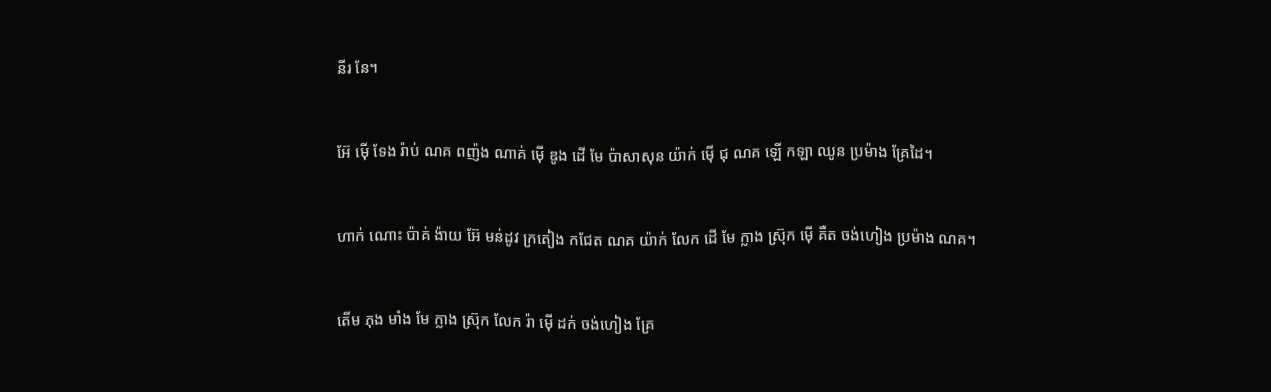នីរ នែ។


អ៊ែ ម៉ើ ទែង រ៉ាប់ ណគ ពញ៉ង ណាគ់ ម៉ើ ឌូង ដើ មែ ប៉ាសាសុន យ៉ាក់ ម៉ើ ជុ ណគ ឡើ កឡា ឈូន ប្រម៉ាង គ្រែដៃ។


ហាក់ ណោះ ប៉ាគ់ ង៉ាយ អ៊ែ មន់ដូវ ក្រតៀង កជែត ណគ យ៉ាក់ លែក ដើ មែ ក្លាង ស៊្រុក ម៉ើ គឺត ចង់ហៀង ប្រម៉ាង ណគ។


តើម ភុង មាំង មែ ក្លាង ស៊្រុក លែក រ៉ា ម៉ើ ដក់ ចង់ហៀង គ្រែ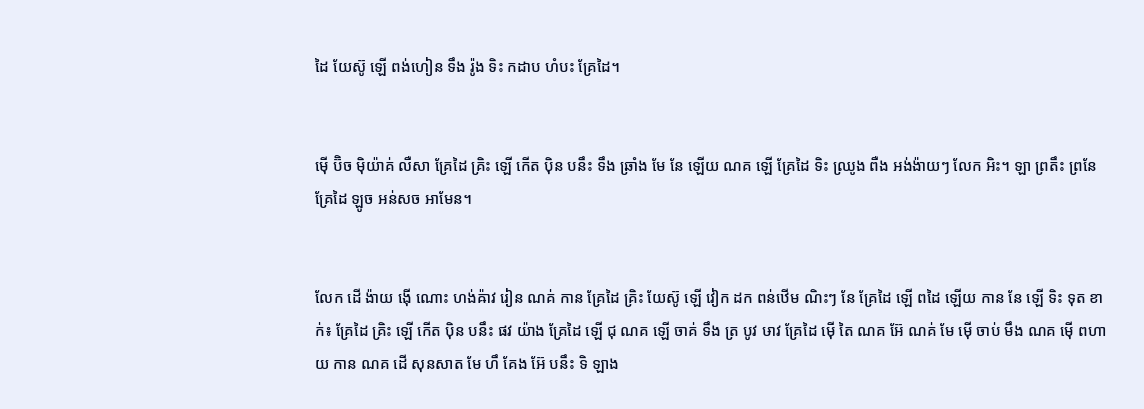ដៃ យែស៊ូ ឡើ ពង់ហៀន ទឹង រ៉ូង ទិះ កដាប ហំបះ គ្រែដៃ។


ម៉ើ ប៊ិច ម៉ិយ៉ាគ់ លឺសា គ្រែដៃ គ្រិះ ឡើ កើត ប៉ិន បនឹះ ទឹង ឆ្រាំង មែ នែ ឡើយ ណគ ឡើ គ្រែដៃ ទិះ ឈ្រូង ពឺង អង់ង៉ាយៗ លែក អិះ។ ឡា ព្រតឹះ ព្រនែ គ្រែដៃ ឡូច អន់សច អាមែន។


លែក ដើ ង៉ាយ ង៉ើ ណោះ ហង់ឝ៉ាវ រៀន ណគ់ កាន គ្រែដៃ គ្រិះ យែស៊ូ ឡើ វៀក ដក ពន់ឋើម ណិះៗ នែ គ្រែដៃ ឡើ ពដៃ ឡើយ កាន នែ ឡើ ទិះ ទុត ខាក់៖ គ្រែដៃ គ្រិះ ឡើ កើត ប៉ិន បនឹះ ផវ យ៉ាង គ្រែដៃ ឡើ ជុ ណគ ឡើ ចាគ់ ទឹង ត្រ បូវ ឞាវ គ្រែដៃ ម៉ើ តៃ ណគ អ៊ែ ណគ់ មែ ម៉ើ ចាប់ មឹង ណគ ម៉ើ ពហាយ កាន ណគ ដើ សុនសាត មែ ហឹ គែង អ៊ែ បនឹះ ទិ ឡាង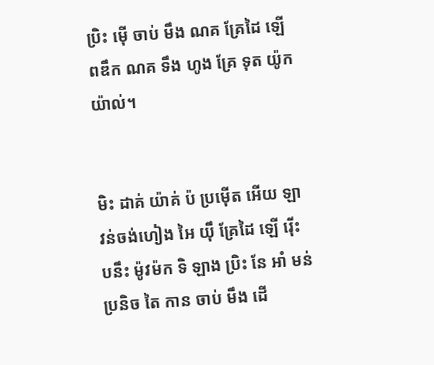ប្រិះ ម៉ើ ចាប់ មឹង ណគ គ្រែដៃ ឡើ ពឌឹក ណគ ទឹង ហូង គ្រែ ទុត យ៉ូកយ៉ាល់។


មិះ ដាគ់ យ៉ាគ់ ប៉ ប្រម៉ើត អើយ ឡា វន់ចង់ហៀង អៃ យ៉ឹ គ្រែដៃ ឡើ រ៉ើះ បនឹះ ម៉ូវម៉ក ទិ ឡាង ប្រិះ នែ អាំ មន់ប្រនិច តៃ កាន ចាប់ មឹង ដើ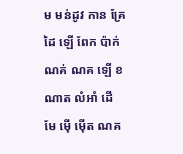ម មន់ដូវ កាន គ្រែដៃ ឡើ ពែក ប៉ាក់ ណគ់ ណគ ឡើ ខណាត លំអាំ ដើ មែ ម៉ើ ម៉ើត ណគ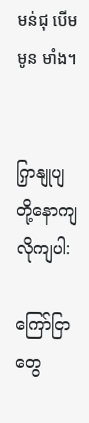មន់ជុ បើម មូន មាំង។


ကြှနျုပျတို့နောကျလိုကျပါ:

ကြော်ငြာတွေ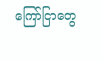ကြော်ငြာတွေ